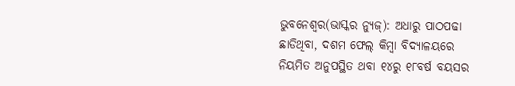ଭୁବନେଶ୍ୱର(ଭାସ୍କର ନ୍ୟୁଜ୍): ଅଧାରୁ ପାଠପଢା ଛାଡିଥିବା, ଦଶମ ଫେଲ୍ କିମ୍ବା ବିଦ୍ୟାଳୟରେ ନିୟମିତ ଅନୁପସ୍ଥିତ ଥବା ୧୪ରୁ ୧୮ବର୍ଷ ବୟସର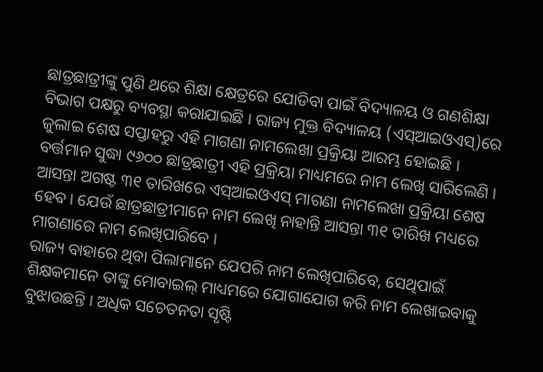ଛାତ୍ରଛାତ୍ରୀଙ୍କୁ ପୁଣି ଥରେ ଶିକ୍ଷା କ୍ଷେତ୍ରରେ ଯୋଡିବା ପାଇଁ ବିଦ୍ୟାଳୟ ଓ ଗଣଶିକ୍ଷା ବିଭାଗ ପକ୍ଷରୁ ବ୍ୟବସ୍ଥା କରାଯାଇଛି । ରାଜ୍ୟ ମୁକ୍ତ ବିଦ୍ୟାଳୟ (ଏସ୍ଆଇଓଏସ୍)ରେ ଜୁଲାଇ ଶେଷ ସପ୍ତାହରୁ ଏହି ମାଗଣା ନାମଲେଖା ପ୍ରକ୍ରିୟା ଆରମ୍ଭ ହୋଇଛି ।
ବର୍ତ୍ତମାନ ସୁଦ୍ଧା ୯୬୦୦ ଛାତ୍ରଛାତ୍ରୀ ଏହି ପ୍ରକ୍ରିୟା ମାଧ୍ୟମରେ ନାମ ଲେଖି ସାରିଲେଣି । ଆସନ୍ତା ଅଗଷ୍ଟ ୩୧ ତାରିଖରେ ଏସ୍ଆଇଓଏସ୍ ମାଗଣା ନାମଲେଖା ପ୍ରକ୍ରିୟା ଶେଷ ହେବ । ଯେଉଁ ଛାତ୍ରଛାତ୍ରୀମାନେ ନାମ ଲେଖି ନାହାନ୍ତି ଆସନ୍ତା ୩୧ ତାରିଖ ମଧ୍ୟରେ ମାଗଣାରେ ନାମ ଲେଖିପାରିବେ ।
ରାଜ୍ୟ ବାହାରେ ଥିବା ପିଲାମାନେ ଯେପରି ନାମ ଲେଖିପାରିବେ, ସେଥିପାଇଁ ଶିକ୍ଷକମାନେ ତାଙ୍କୁ ମୋବାଇଲ୍ ମାଧ୍ୟମରେ ଯୋଗାଯୋଗ କରି ନାମ ଲେଖାଇବାକୁ ବୁଝାଉଛନ୍ତି । ଅଧିକ ସଚେତନତା ସୃଷ୍ଟି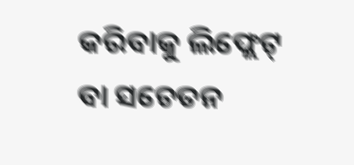କରିବାକୁ ଲିଫ୍ଲେଟ୍ ବା ସଚେତନ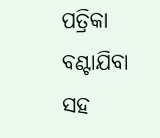ପତ୍ରିକା ବଣ୍ଟାଯିବା ସହ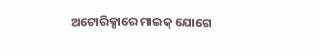ଅଟୋରିକ୍ସାରେ ମାଇକ୍ ଯୋଗେ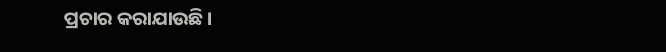ପ୍ରଚାର କରାଯାଉଛି ।